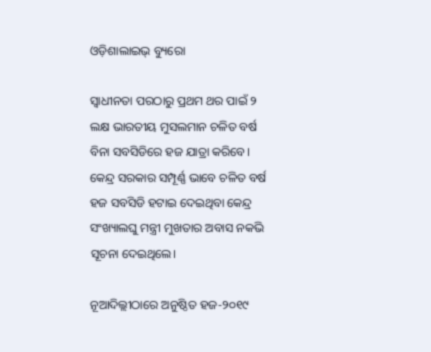ଓଡ଼ିଶାଲାଇଭ୍ ବ୍ୟୁରୋ

ସ୍ୱାଧୀନତା ପରଠାରୁ ପ୍ରଥମ ଥର ପାଇଁ ୨ ଲକ୍ଷ ଭାରତୀୟ ମୁସଲମାନ ଚଳିତ ବର୍ଷ ବିନା ସବସିଡିରେ ହଜ ଯାତ୍ରା କରିବେ। କେନ୍ଦ୍ର ସରକାର ସମ୍ପୂର୍ଣ୍ଣ ଭାବେ ଚଳିତ ବର୍ଷ ହଜ ସବସିଡି ହଟାଇ ଦେଇଥିବା କେନ୍ଦ୍ର ସଂଖ୍ୟାଲଘୁ ମନ୍ତ୍ରୀ ମୁଖତାର ଅବାସ ନକଭି ସୂଚନା ଦେଇଥିଲେ।

ନୂଆଦିଲ୍ଲୀଠାରେ ଅନୁଷ୍ଠିତ ହଜ-୨୦୧୯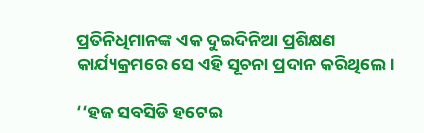ପ୍ରତିନିଧିମାନଙ୍କ ଏକ ଦୁଇଦିନିଆ ପ୍ରଶିକ୍ଷଣ କାର୍ଯ୍ୟକ୍ରମରେ ସେ ଏହି ସୂଚନା ପ୍ରଦାନ କରିଥିଲେ।

‘‘ହଜ ସବସିଡି ହଟେଇ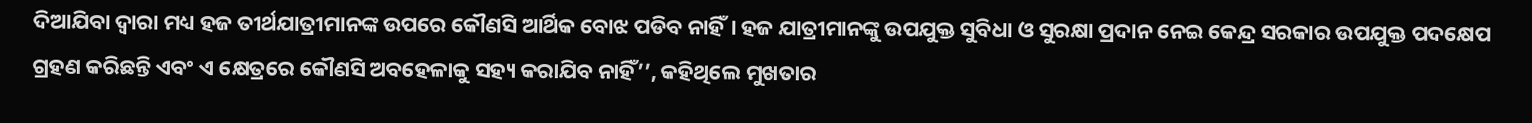ଦିଆଯିବା ଦ୍ୱାରା ମଧ୍ୟ ହଜ ତୀର୍ଥଯାତ୍ରୀମାନଙ୍କ ଉପରେ କୌଣସି ଆର୍ଥିକ ବୋଝ ପଡିବ ନାହିଁ। ହଜ ଯାତ୍ରୀମାନଙ୍କୁ ଉପଯୁକ୍ତ ସୁବିଧା ଓ ସୁରକ୍ଷା ପ୍ରଦାନ ନେଇ କେନ୍ଦ୍ର ସରକାର ଉପଯୁକ୍ତ ପଦକ୍ଷେପ ଗ୍ରହଣ କରିଛନ୍ତି ଏବଂ ଏ କ୍ଷେତ୍ରରେ କୌଣସି ଅବହେଳାକୁ ସହ୍ୟ କରାଯିବ ନାହିଁ’’, କହିଥିଲେ ମୁଖତାର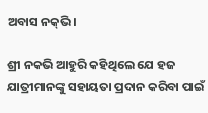ଅବାସ ନକ୍‌ଭି।

ଶ୍ରୀ ନକଭି ଆହୁରି କହିଥିଲେ ଯେ ହଜ ଯାତ୍ରୀମାନଙ୍କୁ ସହାୟତା ପ୍ରଦାନ କରିବା ପାଇଁ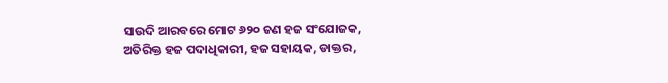ସାଉଦି ଆରବରେ ମୋଟ ୬୨୦ ଜଣ ହଜ ସଂଯୋଜକ, ଅତିରିକ୍ତ ହଜ ପଦାଧିକାରୀ, ହଜ ସହାୟକ, ଡାକ୍ତର,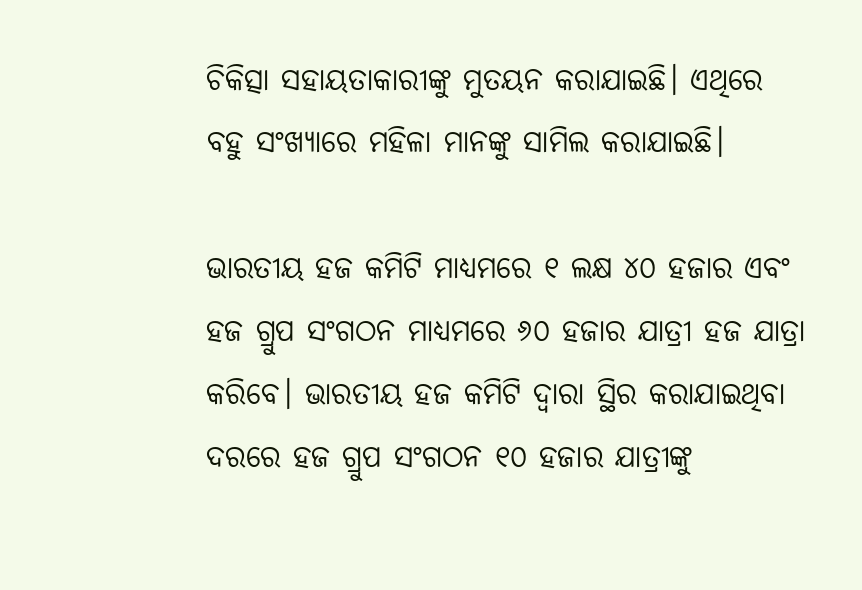ଚିକିତ୍ସା ସହାୟତାକାରୀଙ୍କୁ ମୁତୟନ କରାଯାଇଛି। ଏଥିରେ ବହୁ ସଂଖ୍ୟାରେ ମହିଳା ମାନଙ୍କୁ ସାମିଲ କରାଯାଇଛି।

ଭାରତୀୟ ହଜ କମିଟି ମାଧ୍ୟମରେ ୧ ଲକ୍ଷ ୪୦ ହଜାର ଏବଂ ହଜ ଗ୍ରୁପ ସଂଗଠନ ମାଧ୍ୟମରେ ୬୦ ହଜାର ଯାତ୍ରୀ ହଜ ଯାତ୍ରା କରିବେ। ଭାରତୀୟ ହଜ କମିଟି ଦ୍ୱାରା ସ୍ଥିର କରାଯାଇଥିବା ଦରରେ ହଜ ଗ୍ରୁପ ସଂଗଠନ ୧୦ ହଜାର ଯାତ୍ରୀଙ୍କୁ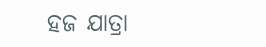ହଜ ଯାତ୍ରା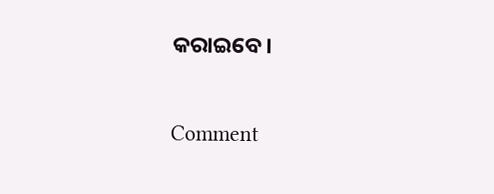କରାଇବେ।

Comment